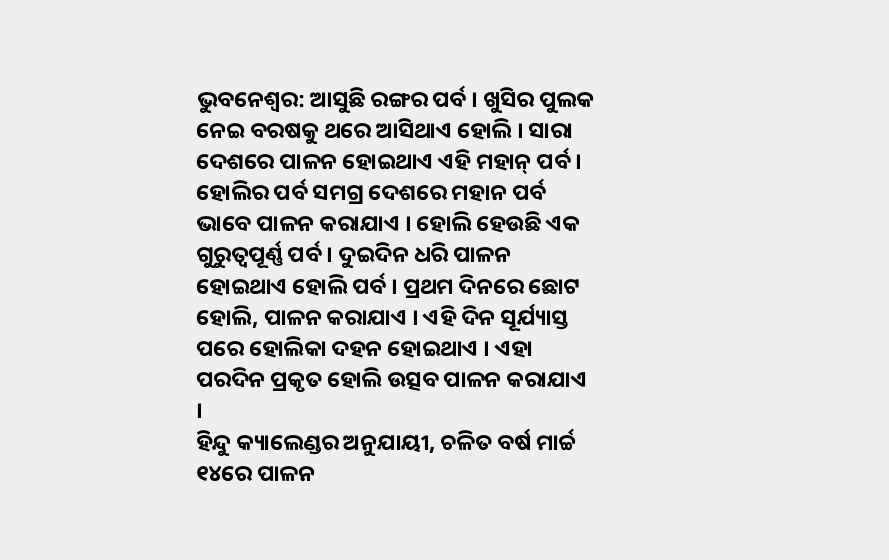ଭୁବନେଶ୍ଵର: ଆସୁଛି ରଙ୍ଗର ପର୍ବ । ଖୁସିର ପୁଲକ ନେଇ ବରଷକୁ ଥରେ ଆସିଥାଏ ହୋଲି । ସାରା ଦେଶରେ ପାଳନ ହୋଇଥାଏ ଏହି ମହାନ୍ ପର୍ବ । ହୋଲିର ପର୍ବ ସମଗ୍ର ଦେଶରେ ମହାନ ପର୍ବ ଭାବେ ପାଳନ କରାଯାଏ । ହୋଲି ହେଉଛି ଏକ ଗୁରୁତ୍ୱପୂର୍ଣ୍ଣ ପର୍ବ । ଦୁଇଦିନ ଧରି ପାଳନ ହୋଇଥାଏ ହୋଲି ପର୍ବ । ପ୍ରଥମ ଦିନରେ ଛୋଟ ହୋଲି, ପାଳନ କରାଯାଏ । ଏହି ଦିନ ସୂର୍ଯ୍ୟାସ୍ତ ପରେ ହୋଲିକା ଦହନ ହୋଇଥାଏ । ଏହା ପରଦିନ ପ୍ରକୃତ ହୋଲି ଉତ୍ସବ ପାଳନ କରାଯାଏ ।
ହିନ୍ଦୁ କ୍ୟାଲେଣ୍ଡର ଅନୁଯାୟୀ, ଚଳିତ ବର୍ଷ ମାର୍ଚ୍ଚ ୧୪ରେ ପାଳନ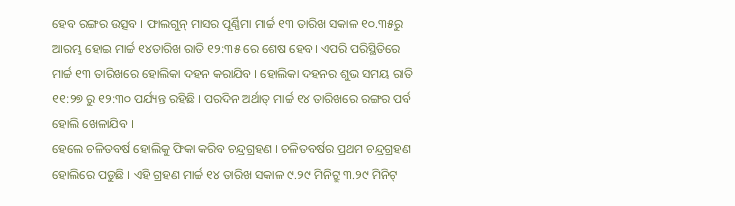ହେବ ରଙ୍ଗର ଉତ୍ସବ । ଫାଲଗୁନ୍ ମାସର ପୂର୍ଣ୍ଣିମା ମାର୍ଚ୍ଚ ୧୩ ତାରିଖ ସକାଳ ୧୦.୩୫ରୁ ଆରମ୍ଭ ହୋଇ ମାର୍ଚ୍ଚ ୧୪ତାରିଖ ରାତି ୧୨:୩୫ ରେ ଶେଷ ହେବ। ଏପରି ପରିସ୍ଥିତିରେ ମାର୍ଚ୍ଚ ୧୩ ତାରିଖରେ ହୋଲିକା ଦହନ କରାଯିବ । ହୋଲିକା ଦହନର ଶୁଭ ସମୟ ରାତି ୧୧:୨୭ ରୁ ୧୨:୩୦ ପର୍ଯ୍ୟନ୍ତ ରହିଛି । ପରଦିନ ଅର୍ଥାତ୍ ମାର୍ଚ୍ଚ ୧୪ ତାରିଖରେ ରଙ୍ଗର ପର୍ବ ହୋଲି ଖେଳାଯିବ ।
ହେଲେ ଚଳିତବର୍ଷ ହୋଲିକୁ ଫିକା କରିବ ଚନ୍ଦ୍ରଗ୍ରହଣ । ଚଳିତବର୍ଷର ପ୍ରଥମ ଚନ୍ଦ୍ରଗ୍ରହଣ ହୋଲିରେ ପଡୁଛି । ଏହି ଗ୍ରହଣ ମାର୍ଚ୍ଚ ୧୪ ତାରିଖ ସକାଳ ୯.୨୯ ମିନିଟ୍ରୁ ୩.୨୯ ମିନିଟ୍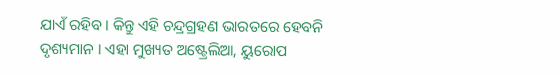ଯାଏଁ ରହିବ । କିନ୍ତୁ ଏହି ଚନ୍ଦ୍ରଗ୍ରହଣ ଭାରତରେ ହେବନି ଦୃଶ୍ୟମାନ । ଏହା ମୁଖ୍ୟତ ଅଷ୍ଟ୍ରେଲିଆ, ୟୁରୋପ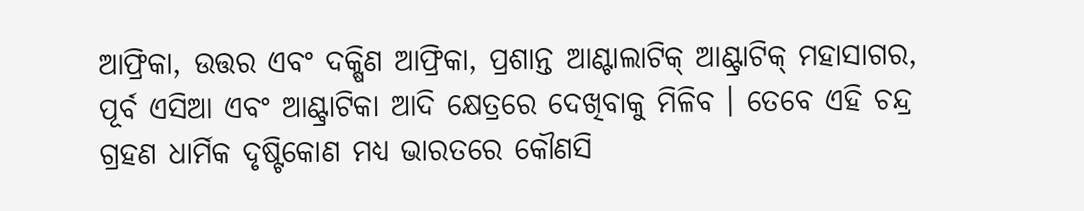ଆଫ୍ରିକା, ଉତ୍ତର ଏବଂ ଦକ୍ଷିଣ ଆଫ୍ରିକା, ପ୍ରଶାନ୍ତ ଆଣ୍ଟାଲାଟିକ୍ ଆଣ୍ଟ୍ରାଟିକ୍ ମହାସାଗର, ପୂର୍ବ ଏସିଆ ଏବଂ ଆଣ୍ଟ୍ରାଟିକା ଆଦି କ୍ଷେତ୍ରରେ ଦେଖିବାକୁ ମିଳିବ । ତେବେ ଏହି ଚନ୍ଦ୍ର ଗ୍ରହଣ ଧାର୍ମିକ ଦୃଷ୍ଟିକୋଣ ମଧ୍ୟ ଭାରତରେ କୌଣସି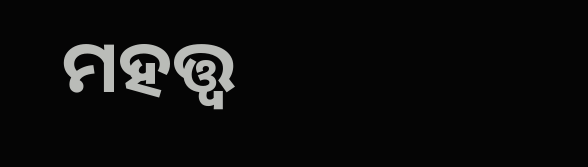ମହତ୍ତ୍ୱ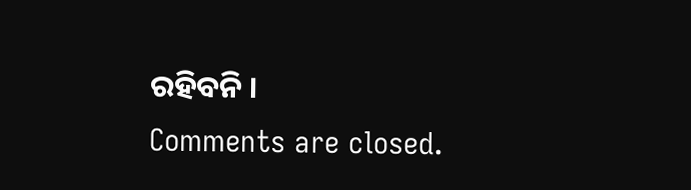ରହିବନି ।
Comments are closed.